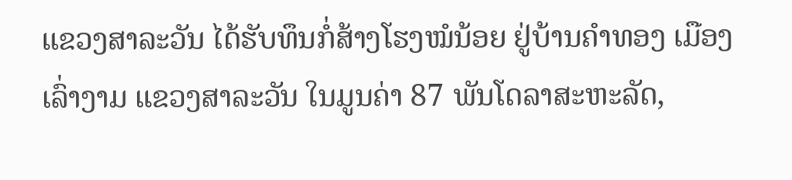ແຂວງສາລະວັນ ໄດ້ຮັບທຶນກໍ່ສ້າງໂຮງໝໍນ້ອຍ ຢູ່ບ້ານຄຳທອງ ເມືອງເລົ່າງາມ ແຂວງສາລະວັນ ໃນມູນຄ່າ 87 ພັນໂດລາສະຫະລັດ,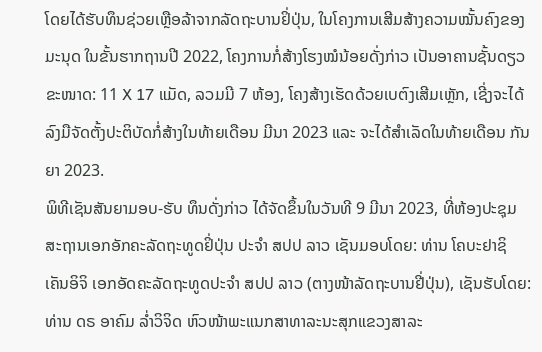ໂດຍໄດ້ຮັບທຶນຊ່ວຍເຫຼືອລ້າຈາກລັດຖະບານຢິ່ປຸ່ນ, ໃນໂຄງການເສີມສ້າງຄວາມໝັ້ນຄົງຂອງມະນຸດ ໃນຂັ້ນຮາກຖານປີ 2022, ໂຄງການກໍ່ສ້າງໂຮງໝໍນ້ອຍດັ່ງກ່າວ ເປັນອາຄານຊັ້ນດຽວ ຂະໜາດ: 11 X 17 ແມັດ, ລວມມີ 7 ຫ້ອງ, ໂຄງສ້າງເຮັດດ້ວຍເບຕົງເສີມເຫຼັກ, ເຊີ່ງຈະໄດ້ລົງມືຈັດຕັ້ງປະຕິບັດກໍ່ສ້າງໃນທ້າຍເດືອນ ມີນາ 2023 ແລະ ຈະໄດ້ສໍາເລັດໃນທ້າຍເດືອນ ກັນຍາ 2023.
ພິທີເຊັນສັນຍາມອບ-ຮັບ ທຶນດັ່ງກ່າວ ໄດ້ຈັດຂຶ້ນໃນວັນທີ 9 ມີນາ 2023, ທີ່ຫ້ອງປະຊຸມສະຖານເອກອັກຄະລັດຖະທູດຢິ່ປຸ່ນ ປະຈຳ ສປປ ລາວ ເຊັນມອບໂດຍ: ທ່ານ ໂຄບະຢາຊິ ເຄັນອິຈິ ເອກອັດຄະລັດຖະທູດປະຈຳ ສປປ ລາວ (ຕາງໜ້າລັດຖະບານຢີ່ປຸ່ນ), ເຊັນຮັບໂດຍ: ທ່ານ ດຣ ອາຄົມ ລ່ຳວິຈິດ ຫົວໜ້າພະແນກສາທາລະນະສຸກແຂວງສາລະ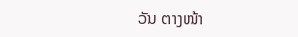ວັນ ຕາງໜ້າ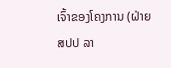ເຈົ້າຂອງໂຄງການ (ຝ່າຍ ສປປ ລາ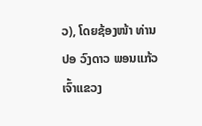ວ), ໂດຍຊ້ອງໜ້າ ທ່ານ ປອ ວົງດາວ ພອນແກ້ວ ເຈົ້າແຂວງ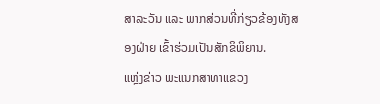ສາລະວັນ ແລະ ພາກສ່ວນທີ່ກ່ຽວຂ້ອງທັງສອງຝ່າຍ ເຂົ້າຮ່ວມເປັນສັກຂິພິຍານ.
ແຫຼ່ງຂ່າວ ພະແນກສາທາແຂວງ